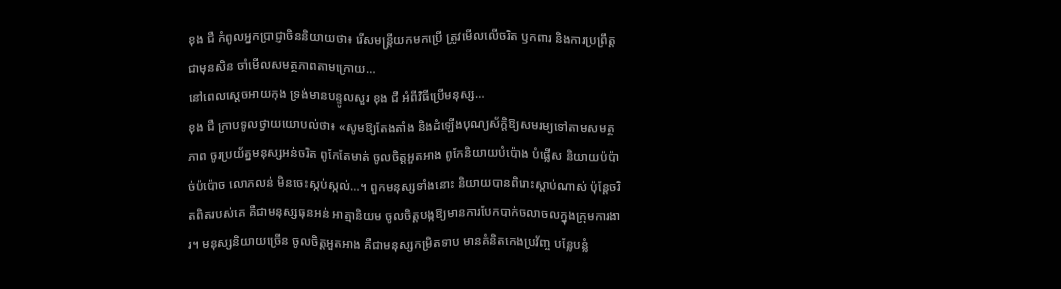ខុង ជឺ កំពូលអ្នកប្រាជ្ញាចិននិយាយថា៖ រើសមន្ត្រីយកមកប្រើ ត្រូវមើលលើចរិត ឫកពារ និងការប្រព្រឹត្តជាមុនសិន ចាំមើលសមត្ថភាពតាមក្រោយ…
នៅពេលស្ដេចអាយកុង ទ្រង់មានបន្ទូលសួរ ខុង ជឺ អំពីវិធីប្រើមនុស្ស…
ខុង ជឺ ក្រាបទូលថ្វាយយោបល់ថា៖ «សូមឱ្យតែងតាំង និងដំឡើងបុណ្យស័ក្តិឱ្យសមរម្យទៅតាមសមត្ថភាព ចូរប្រយ័ត្នមនុស្សអន់ចរិត ពូកែតែមាត់ ចូលចិត្តអួតអាង ពូកែនិយាយបំប៉ោង បំផ្លើស និយាយប៉ប៉ាច់ប៉ប៉ោច លោភលន់ មិនចេះស្កប់ស្កល់…។ ពួកមនុស្សទាំងនោះ និយាយបានពិរោះស្តាប់ណាស់ ប៉ុន្តែចរិតពិតរបស់គេ គឺជាមនុស្សធុនអន់ អាត្មានិយម ចូលចិត្តបង្កឱ្យមានការបែកបាក់ចលាចលក្នុងក្រុមការងារ។ មនុស្សនិយាយច្រើន ចូលចិត្តអួតអាង គឺជាមនុស្សកម្រិតទាប មានគំនិតកេងប្រវ័ញ្ច បន្លែបន្លំ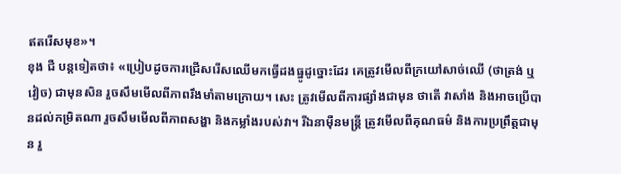ឥតរើសមុខ»។
ខុង ជឺ បន្តទៀតថា៖ «ប្រៀបដូចការជ្រើសរើសឈើមកធ្វើដងធ្នូដូច្នោះដែរ គេត្រូវមើលពីក្រយៅសាច់ឈើ (ថាត្រង់ ឬវៀច) ជាមុនសិន រួចសឹមមើលពីភាពរឹងមាំតាមក្រោយ។ សេះ ត្រូវមើលពីការផ្សាំងជាមុន ថាតើ វាសាំង និងអាចប្រើបានដល់កម្រិតណា រួចសឹមមើលពីភាពសង្ហា និងកម្លាំងរបស់វា។ រីឯនាម៉ឺនមន្ត្រី ត្រូវមើលពីគុណធម៌ និងការប្រព្រឹត្តជាមុន រួ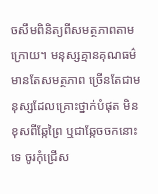ចសឹមពិនិត្យពីសមត្ថភាពតាមក្រោយ។ មនុស្សគ្មានគុណធម៌ មានតែសមត្ថភាព ច្រើនតែជាមនុស្សដែលគ្រោះថ្នាក់បំផុត មិនខុសពីឆ្កែព្រៃ ឬជាឆ្កែចចកនោះទេ ចូរកុំជ្រើស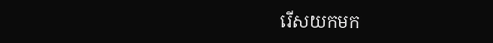រើសយកមក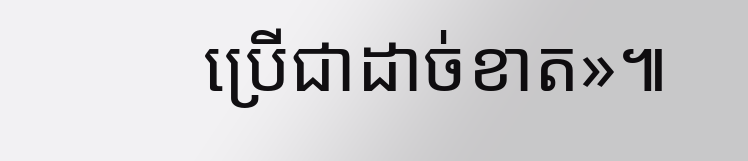ប្រើជាដាច់ខាត»៕